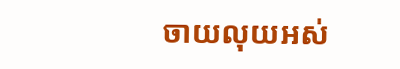ចាយលុយអស់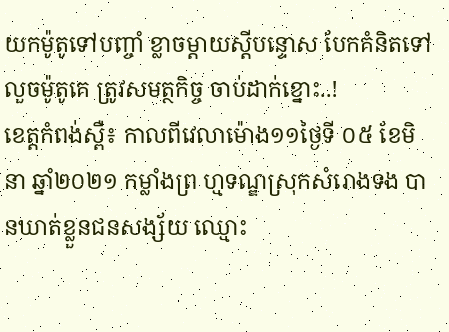យកម៉ូតូទៅបញ្ចាំ ខ្លាចម្ដាយស្ដីបន្ទោស បែកគំនិតទៅលួចម៉ូតូគេ ត្រូវសមត្ថកិច្ច ចាប់ដាក់ខ្នោះ..!
ខេត្តកំពង់ស្ពឺ៖ កាលពីវេលាម៉ោង១១ថ្ងៃទី ០៥ ខែមិនា ឆ្នាំ២០២១ កម្លាំងព្រ ហ្មទណ្ឌស្រុកសំរោងទង បានឃាត់ខ្លួនជនសង្ស័យ ឈ្មោះ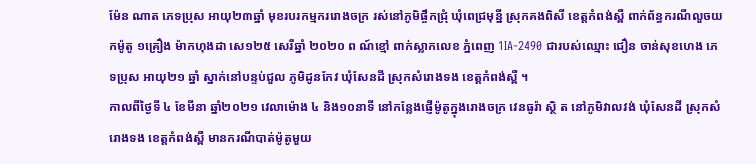ម៉ែន ណាត ភេទប្រុស អាយុ២៣ឆ្នាំ មុខរបរកម្មកររោងចក្រ រស់នៅភូមិផ្ចឹកជ្រុំ ឃុំពេជ្រមុន្នី ស្រុកគងពិសី ខេត្តកំពង់ស្ពឺ ពាក់ព័ន្ធករណីលួចយកម៉ូតូ ១គ្រឿង ម៉ាកហុងដា សេ១២៥ សេរីឆ្នាំ ២០២០ ព ណ៍ខ្មៅ ពាក់ស្លាកលេខ ភ្នំពេញ 1IA-2490 ជារបស់ឈ្មោះ ជឿន ចាន់សុខហេង ភេទប្រុស អាយុ២១ ឆ្នាំ ស្នាក់នៅបន្ទប់ជួល ភូមិដូនកែវ ឃុំសែនដី ស្រុកសំរោងទង ខេត្តកំពង់ស្ពឺ ។
កាលពីថ្ងៃទី ៤ ខែមីនា ឆ្នាំ២០២១ វេលាម៉ោង ៤ និង១០នាទី នៅកន្លែងផ្ញើម៉ូតូក្នុងរោងចក្រ វេនធូរ៉ា ស្ថិ ត នៅភូមិវាលវង់ ឃុំសែនដី ស្រុកសំរោងទង ខេត្តកំពង់ស្ពឺ មានករណីបាត់ម៉ូតូមួយ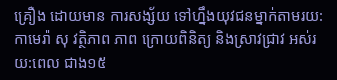គ្រឿង ដោយមាន ការសង្ស័យ ទៅហ្នឹងយុវជនម្នាក់តាមរយ:កាមេរ៉ា សុ វត្ថិភាព ភាព ក្រោយពិនិត្យ និងស្រាវជ្រាវ អស់រយ:ពេល ជាង១៥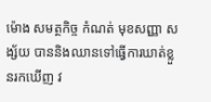ម៉ោង សមត្ថកិច្ច កំណត់ មុខសញ្ញា ស ង្ស័យ បាននិងឈានទៅធ្វេីការឃាត់ខ្លួនរកឃេីញ វ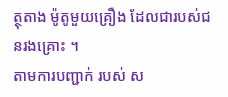ត្ថុតាង ម៉ូតូមួយគ្រឿង ដែលជារបស់ជនរងគ្រោះ ។
តាមការបញ្ជាក់ របស់ ស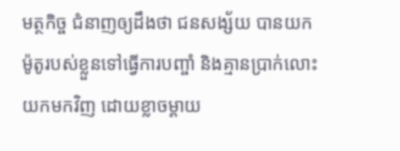មត្ថកិច្ច ជំនាញឲ្យដឹងថា ជនសង្ស័យ បានយកម៉ូតូរបស់ខ្លួនទៅធ្វេីការបញ្ចាំ និងគ្មានប្រាក់លោះ យកមកវិញ ដោយខ្លាចម្ដាយ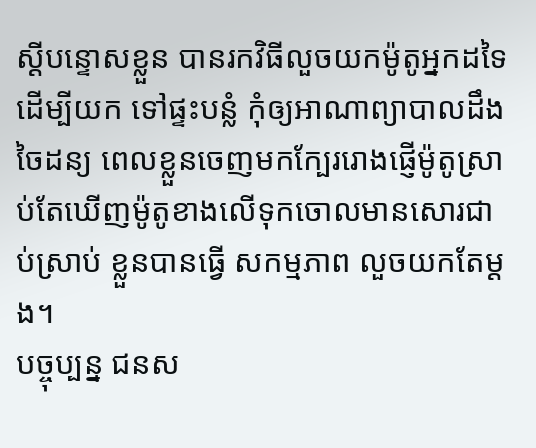ស្ដីបន្ទោសខ្លួន បានរកវិធីលួចយកម៉ូតូអ្នកដទៃដេីម្បីយក ទៅផ្ទះបន្លំ កុំឲ្យអាណាព្យាបាលដឹង ចៃដន្យ ពេលខ្លួនចេញមកក្បែររោងផ្ញេីម៉ូតូស្រាប់តែឃេីញម៉ូតូខាងលេីទុកចោលមានសោរជាប់ស្រាប់ ខ្លួនបានធ្វេី សកម្មភាព លួចយកតែម្ដង។
បច្ចុប្បន្ន ជនស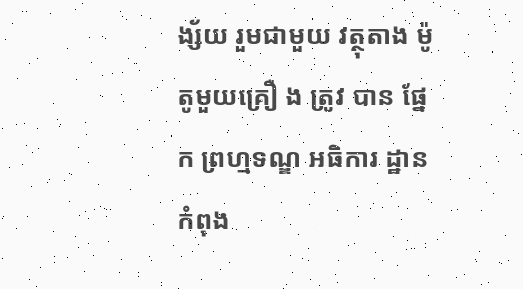ង្ស័យ រួមជាមួយ វត្ថុតាង ម៉ូតូមួយគ្រឿ ង ត្រូវ បាន ផ្នែក ព្រហ្មទណ្ឌ អធិការ ដ្ឋាន កំពុង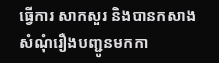ធ្វើការ សាកសួរ និងបានកសាងសំណុំរឿងបញ្ជូនមកកា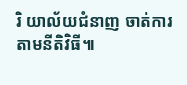រិ យាល័យជំនាញ ចាត់ការតាមនីតិវិធី៕